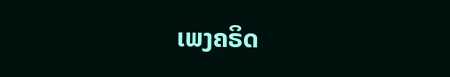ເພງຄຣິດ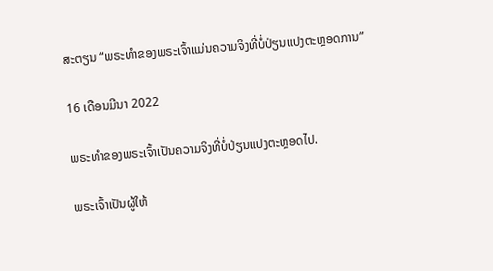ສະຕຽນ “ພຣະທຳຂອງພຣະເຈົ້າແມ່ນຄວາມຈິງທີ່ບໍ່ປ່ຽນແປງຕະຫຼອດການ”

16 ເດືອນມີນາ 2022

ພຣະທຳຂອງພຣະເຈົ້າເປັນຄວາມຈິງທີ່ບໍ່ປ່ຽນແປງຕະຫຼອດໄປ.

ພຣະເຈົ້າເປັນຜູ້ໃຫ້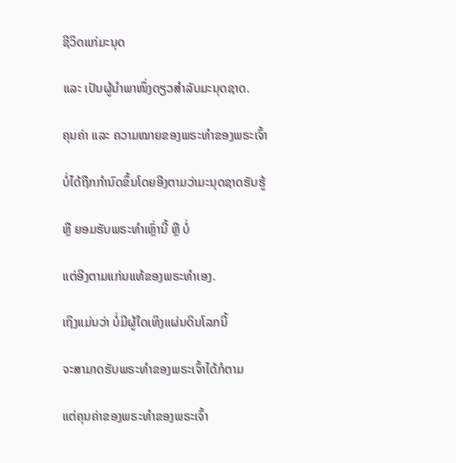ຊີວິດແກ່ມະນຸດ

ແລະ ເປັນຜູ້ນໍາພາໜຶ່ງດຽວສຳລັບມະນຸດຊາດ.

ຄຸນຄ່າ ແລະ ຄວາມໝາຍຂອງພຣະທຳຂອງພຣະເຈົ້າ

ບໍ່ໄດ້ຖືກກຳນົດຂຶ້ນໂດຍອີງຕາມວ່າມະນຸດຊາດຮັບຮູ້

ຫຼື ຍອມຮັບພຣະທຳເຫຼົ່ານີ້ ຫຼື ບໍ່

ແຕ່ອີງຕາມແກ່ນແທ້ຂອງພຣະທຳເອງ.

ເຖິງແມ່ນວ່າ ບໍ່ມີຜູ້ໃດເທິງແຜ່ນດິນໂລກນີ້

ຈະສາມາດຮັບພຣະທຳຂອງພຣະເຈົ້າໄດ້ກໍຕາມ

ແຕ່ຄຸນຄ່າຂອງພຣະທຳຂອງພຣະເຈົ້າ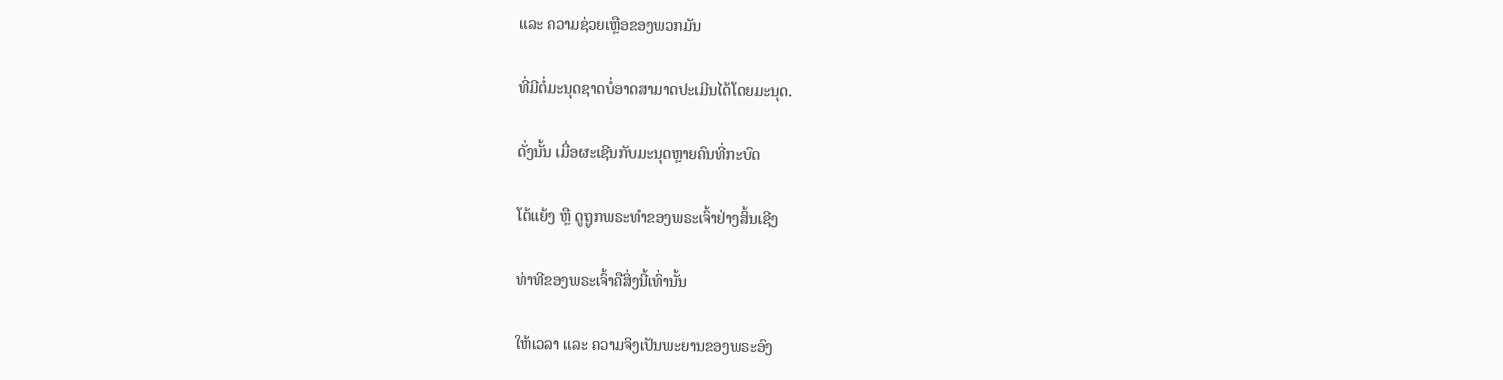ແລະ ຄວາມຊ່ວຍເຫຼືອຂອງພວກມັນ

ທີ່ມີຕໍ່ມະນຸດຊາດບໍ່ອາດສາມາດປະເມີນໄດ້ໂດຍມະນຸດ.

ດັ່ງນັ້ນ ເມື່ອຜະເຊີນກັບມະນຸດຫຼາຍຄົນທີ່ກະບົດ

ໂຕ້ແຍ້ງ ຫຼື ດູຖູກພຣະທຳຂອງພຣະເຈົ້າຢ່າງສິ້ນເຊີງ

ທ່າທີຂອງພຣະເຈົ້າຄືສິ່ງນີ້ເທົ່ານັ້ນ

ໃຫ້ເວລາ ແລະ ຄວາມຈິງເປັນພະຍານຂອງພຣະອົງ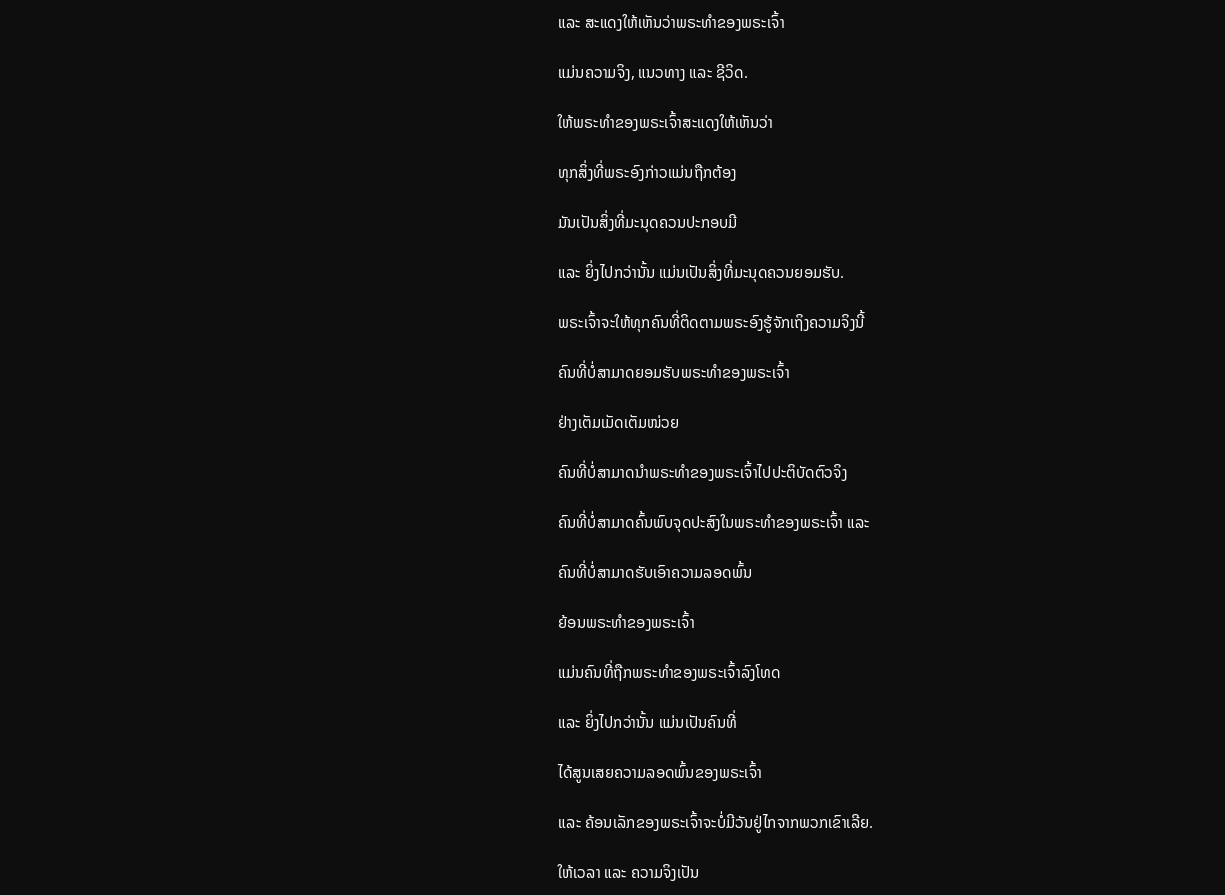ແລະ ສະແດງໃຫ້ເຫັນວ່າພຣະທຳຂອງພຣະເຈົ້າ

ແມ່ນຄວາມຈິງ, ແນວທາງ ແລະ ຊີວິດ.

ໃຫ້ພຣະທຳຂອງພຣະເຈົ້າສະແດງໃຫ້ເຫັນວ່າ

ທຸກສິ່ງທີ່ພຣະອົງກ່າວແມ່ນຖືກຕ້ອງ

ມັນເປັນສິ່ງທີ່ມະນຸດຄວນປະກອບມີ

ແລະ ຍິ່ງໄປກວ່ານັ້ນ ແມ່ນເປັນສິ່ງທີ່ມະນຸດຄວນຍອມຮັບ.

ພຣະເຈົ້າຈະໃຫ້ທຸກຄົນທີ່ຕິດຕາມພຣະອົງຮູ້ຈັກເຖິງຄວາມຈິງນີ້

ຄົນທີ່ບໍ່ສາມາດຍອມຮັບພຣະທຳຂອງພຣະເຈົ້າ

ຢ່າງເຕັມເມັດເຕັມໜ່ວຍ

ຄົນທີ່ບໍ່ສາມາດນໍາພຣະທຳຂອງພຣະເຈົ້າໄປປະຕິບັດຕົວຈິງ

ຄົນທີ່ບໍ່ສາມາດຄົ້ນພົບຈຸດປະສົງໃນພຣະທຳຂອງພຣະເຈົ້າ ແລະ

ຄົນທີ່ບໍ່ສາມາດຮັບເອົາຄວາມລອດພົ້ນ

ຍ້ອນພຣະທຳຂອງພຣະເຈົ້າ

ແມ່ນຄົນທີ່ຖືກພຣະທຳຂອງພຣະເຈົ້າລົງໂທດ

ແລະ ຍິ່ງໄປກວ່ານັ້ນ ແມ່ນເປັນຄົນທີ່

ໄດ້ສູນເສຍຄວາມລອດພົ້ນຂອງພຣະເຈົ້າ

ແລະ ຄ້ອນເລັກຂອງພຣະເຈົ້າຈະບໍ່ມີວັນຢູ່ໄກຈາກພວກເຂົາເລີຍ.

ໃຫ້ເວລາ ແລະ ຄວາມຈິງເປັນ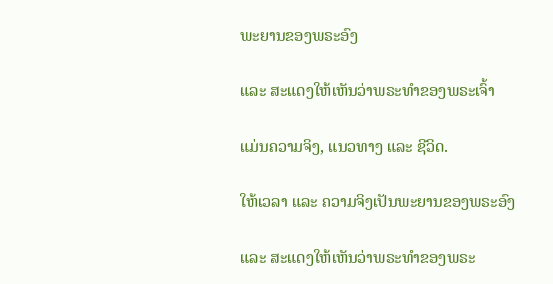ພະຍານຂອງພຣະອົງ

ແລະ ສະແດງໃຫ້ເຫັນວ່າພຣະທຳຂອງພຣະເຈົ້າ

ແມ່ນຄວາມຈິງ, ແນວທາງ ແລະ ຊີວິດ.

ໃຫ້ເວລາ ແລະ ຄວາມຈິງເປັນພະຍານຂອງພຣະອົງ

ແລະ ສະແດງໃຫ້ເຫັນວ່າພຣະທຳຂອງພຣະ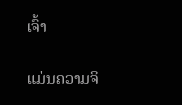ເຈົ້າ

ແມ່ນຄວາມຈິ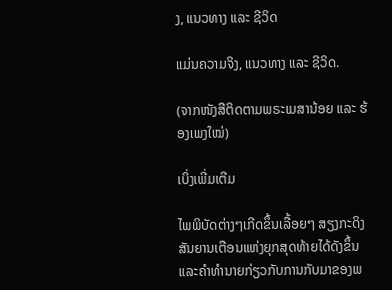ງ, ແນວທາງ ແລະ ຊີວິດ

ແມ່ນຄວາມຈິງ, ແນວທາງ ແລະ ຊີວິດ.

(ຈາກໜັງສືຕິດຕາມພຣະເມສານ້ອຍ ແລະ ຮ້ອງເພງໃໝ່)

ເບິ່ງເພີ່ມເຕີມ

ໄພພິບັດຕ່າງໆເກີດຂຶ້ນເລື້ອຍໆ ສຽງກະດິງສັນຍານເຕືອນແຫ່ງຍຸກສຸດທ້າຍໄດ້ດັງຂຶ້ນ ແລະຄໍາທໍານາຍກ່ຽວກັບການກັບມາຂອງພ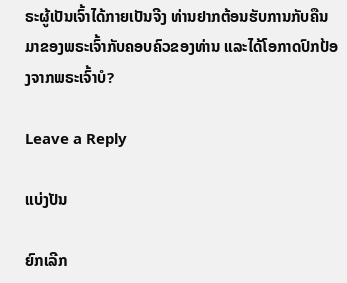ຣະຜູ້ເປັນເຈົ້າໄດ້ກາຍເປັນຈີງ ທ່ານຢາກຕ້ອນຮັບການກັບຄືນມາຂອງພຣະເຈົ້າກັບຄອບຄົວຂອງທ່ານ ແລະໄດ້ໂອກາດປົກປ້ອງຈາກພຣະເຈົ້າບໍ?

Leave a Reply

ແບ່ງປັນ

ຍົກເລີກ